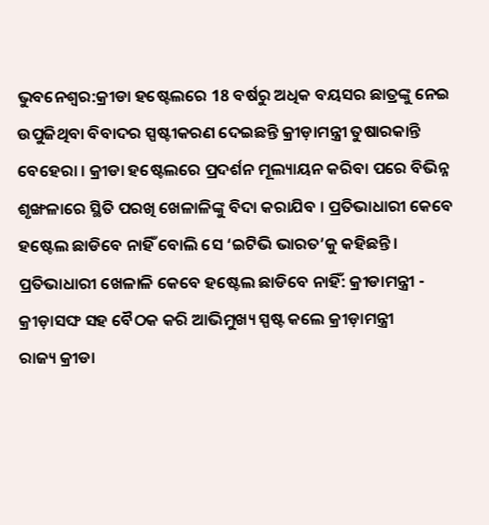ଭୁବନେଶ୍ବର:କ୍ରୀଡା ହଷ୍ଟେଲରେ 18 ବର୍ଷରୁ ଅଧିକ ବୟସର ଛାତ୍ରଙ୍କୁ ନେଇ ଉପୁଜିଥିବା ବିବାଦର ସ୍ପଷ୍ଟୀକରଣ ଦେଇଛନ୍ତି କ୍ରୀଡ଼ାମନ୍ତ୍ରୀ ତୁଷାରକାନ୍ତି ବେହେରା । କ୍ରୀଡା ହଷ୍ଟେଲରେ ପ୍ରଦର୍ଶନ ମୂଲ୍ୟାୟନ କରିବା ପରେ ବିଭିନ୍ନ ଶୃଙ୍ଖଳାରେ ସ୍ଥିତି ପରଖି ଖେଳାଳିଙ୍କୁ ବିଦା କରାଯିବ । ପ୍ରତିଭାଧାରୀ କେବେ ହଷ୍ଟେଲ ଛାଡିବେ ନାହିଁ ବୋଲି ସେ ‘ଇଟିଭି ଭାରତ’କୁ କହିଛନ୍ତି ।
ପ୍ରତିଭାଧାରୀ ଖେଳାଳି କେବେ ହଷ୍ଟେଲ ଛାଡିବେ ନାହିଁ: କ୍ରୀଡାମନ୍ତ୍ରୀ - କ୍ରୀଡ଼ାସଙ୍ଘ ସହ ବୈଠକ କରି ଆଭିମୁଖ୍ୟ ସ୍ପଷ୍ଟ କଲେ କ୍ରୀଡ଼ାମନ୍ତ୍ରୀ
ରାଜ୍ୟ କ୍ରୀଡା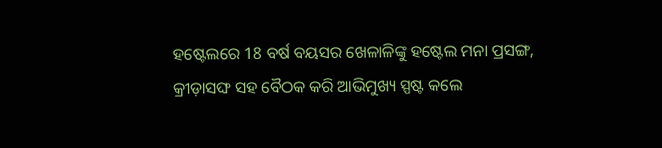ହଷ୍ଟେଲରେ 18 ବର୍ଷ ବୟସର ଖେଳାଳିଙ୍କୁ ହଷ୍ଟେଲ ମନା ପ୍ରସଙ୍ଗ, କ୍ରୀଡ଼ାସଙ୍ଘ ସହ ବୈଠକ କରି ଆଭିମୁଖ୍ୟ ସ୍ପଷ୍ଟ କଲେ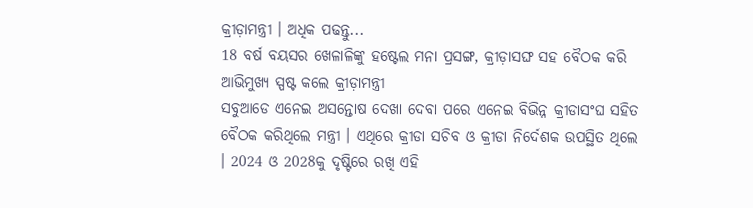କ୍ରୀଡ଼ାମନ୍ତ୍ରୀ । ଅଧିକ ପଢନ୍ତୁ...
18 ବର୍ଷ ବୟସର ଖେଳାଳିଙ୍କୁ ହଷ୍ଟେଲ ମନା ପ୍ରସଙ୍ଗ, କ୍ରୀଡ଼ାସଙ୍ଘ ସହ ବୈଠକ କରି ଆଭିମୁଖ୍ୟ ସ୍ପଷ୍ଟ କଲେ କ୍ରୀଡ଼ାମନ୍ତ୍ରୀ
ସବୁଆଡେ ଏନେଇ ଅସନ୍ତୋଷ ଦେଖା ଦେବା ପରେ ଏନେଇ ବିଭିନ୍ନ କ୍ରୀଡାସଂଘ ସହିତ ବୈଠକ କରିଥିଲେ ମନ୍ତ୍ରୀ । ଏଥିରେ କ୍ରୀଡା ସଚିବ ଓ କ୍ରୀଡା ନିର୍ଦେଶକ ଉପସ୍ଥିତ ଥିଲେ । 2024 ଓ 2028କୁ ଦୃଷ୍ଟିରେ ରଖି ଏହି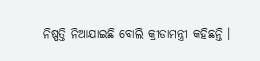ନିଷ୍ପତ୍ତି ନିଆଯାଇଛି ବୋଲି କ୍ରୀଡାମନ୍ତ୍ରୀ କହିଛନ୍ତି ।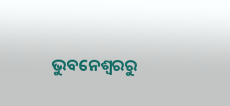ଭୁବନେଶ୍ବରରୁ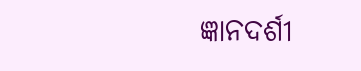ଜ୍ଞାନଦର୍ଶୀ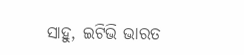ସାହୁ, ଇଟିଭି ଭାରତ